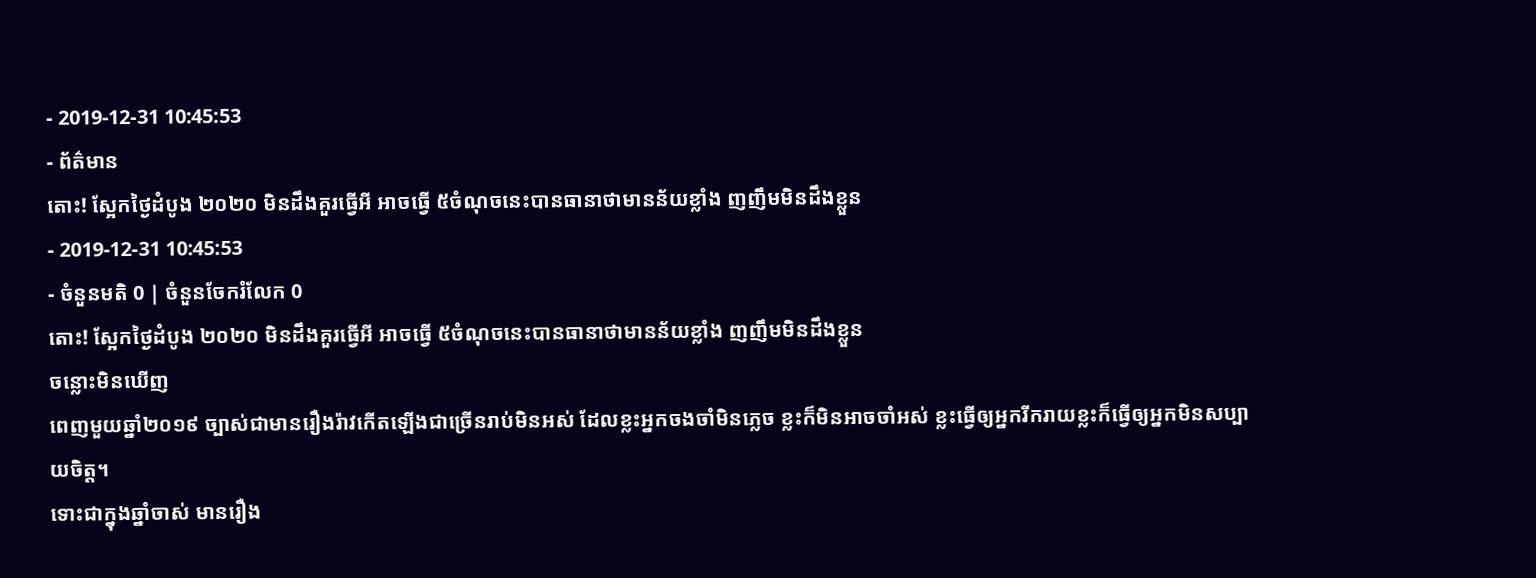- 2019-12-31 10:45:53
- ព័ត៌មាន
តោះ! ស្អែកថ្ងៃដំបូង ២០២០ មិនដឹងគួរធ្វើអី អាចធ្វើ ៥ចំណុចនេះបានធានាថាមានន័យខ្លាំង ញញឹមមិនដឹងខ្លួន
- 2019-12-31 10:45:53
- ចំនួនមតិ 0 | ចំនួនចែករំលែក 0
តោះ! ស្អែកថ្ងៃដំបូង ២០២០ មិនដឹងគួរធ្វើអី អាចធ្វើ ៥ចំណុចនេះបានធានាថាមានន័យខ្លាំង ញញឹមមិនដឹងខ្លួន
ចន្លោះមិនឃើញ
ពេញមួយឆ្នាំ២០១៩ ច្បាស់ជាមានរឿងរ៉ាវកើតឡើងជាច្រើនរាប់មិនអស់ ដែលខ្លះអ្នកចងចាំមិនភ្លេច ខ្លះក៏មិនអាចចាំអស់ ខ្លះធ្វើឲ្យអ្នករីករាយខ្លះក៏ធ្វើឲ្យអ្នកមិនសប្បាយចិត្ត។
ទោះជាក្នុងឆ្នាំចាស់ មានរឿង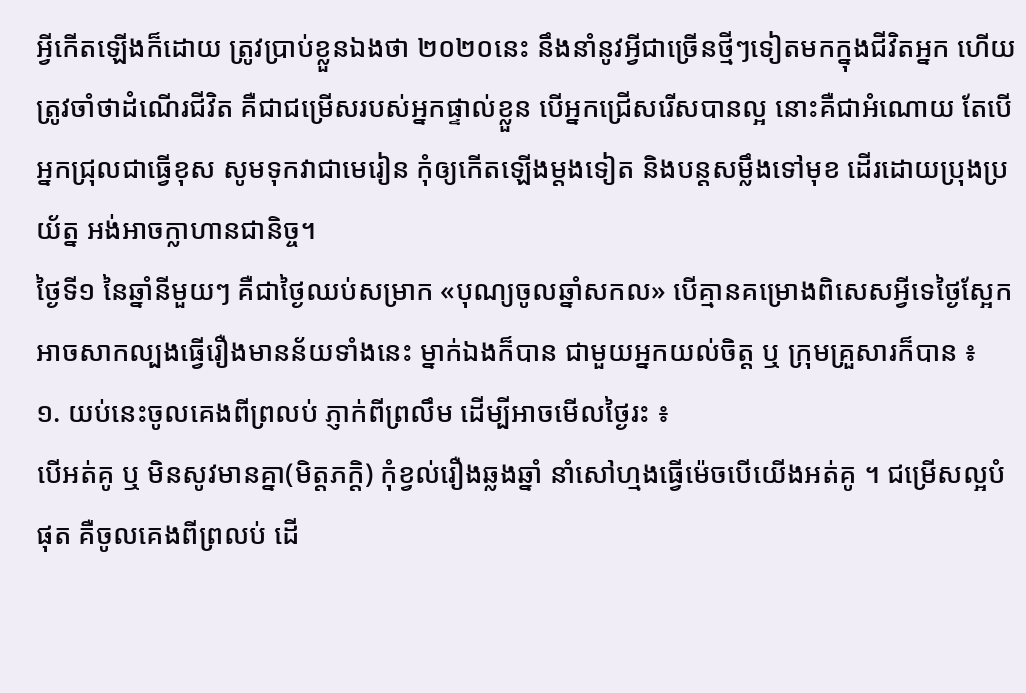អ្វីកើតឡើងក៏ដោយ ត្រូវប្រាប់ខ្លួនឯងថា ២០២០នេះ នឹងនាំនូវអ្វីជាច្រើនថ្មីៗទៀតមកក្នុងជីវិតអ្នក ហើយត្រូវចាំថាដំណើរជីវិត គឺជាជម្រើសរបស់អ្នកផ្ទាល់ខ្លួន បើអ្នកជ្រើសរើសបានល្អ នោះគឺជាអំណោយ តែបើអ្នកជ្រុលជាធ្វើខុស សូមទុកវាជាមេរៀន កុំឲ្យកើតឡើងម្តងទៀត និងបន្តសម្លឹងទៅមុខ ដើរដោយប្រុងប្រយ័ត្ន អង់អាចក្លាហានជានិច្ច។
ថ្ងៃទី១ នៃឆ្នាំនីមួយៗ គឺជាថ្ងៃឈប់សម្រាក «បុណ្យចូលឆ្នាំសកល» បើគ្មានគម្រោងពិសេសអ្វីទេថ្ងៃស្អែក អាចសាកល្បងធ្វើរឿងមានន័យទាំងនេះ ម្នាក់ឯងក៏បាន ជាមួយអ្នកយល់ចិត្ត ឬ ក្រុមគ្រួសារក៏បាន ៖
១. យប់នេះចូលគេងពីព្រលប់ ភ្ញាក់ពីព្រលឹម ដើម្បីអាចមើលថ្ងៃរះ ៖
បើអត់គូ ឬ មិនសូវមានគ្នា(មិត្តភក្តិ) កុំខ្វល់រឿងឆ្លងឆ្នាំ នាំសៅហ្មងធ្វើម៉េចបើយើងអត់គូ ។ ជម្រើសល្អបំផុត គឺចូលគេងពីព្រលប់ ដើ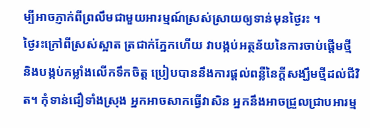ម្បីអាចភ្ញាក់ពីព្រលឹមជាមួយអារម្មណ៍ស្រស់ស្រាយឲ្យទាន់មុនថ្ងៃរះ ។
ថ្ងៃរះក្រៅពីស្រស់ស្អាត ត្រជាក់ភ្នែកហើយ វាបង្កប់អត្ថន័យនៃការចាប់ផ្ដើមថ្មី និងបង្កប់កម្លាំងលើកទឹកចិត្ត ប្រៀបបាននឹងការផ្ដល់ពន្លឺនៃក្តីសង្ឃឹមថ្មីដល់ជីវិត។ កុំទាន់ជឿទាំងស្រុង អ្នកអាចសាកធ្វើវាសិន អ្នកនឹងអាចជ្រួលជ្រាបអារម្ម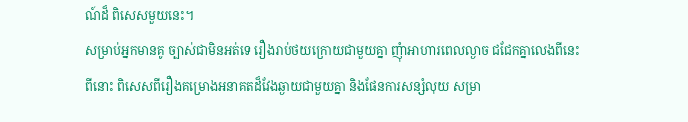ណ៍ដ៏ ពិសេសមួយនេះ។
សម្រាប់អ្នកមានគូ ច្បាស់ជាមិនអត់ទេ រឿងរាប់ថយក្រោយជាមួយគ្នា ញុំាអាហារពេលល្ងាច ជជែកគ្នាលេងពីនេះ ពីនោះ ពិសេសពីរឿងគម្រោងអនាគតដ៏វែងឆ្ងាយជាមួយគ្នា និងផែនការសន្សំលុយ សម្រា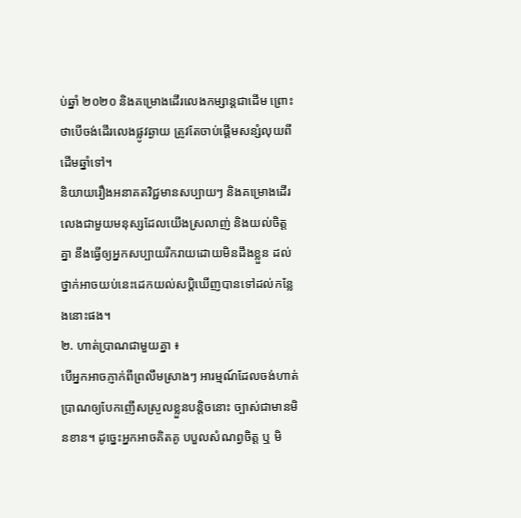ប់ឆ្នាំ ២០២០ និងគម្រោងដើរលេងកម្សាន្តជាដើម ព្រោះថាបើចង់ដើរលេងផ្លូវឆ្ងាយ ត្រូវតែចាប់ផ្ដើមសន្សំលុយពីដើមឆ្នាំទៅ។
និយាយរឿងអនាគតវិជ្ជមានសប្បាយៗ និងគម្រោងដើរលេងជាមួយមនុស្សដែលយើងស្រលាញ់ និងយល់ចិត្តគ្នា នឹងធ្វើឲ្យអ្នកសប្បាយរីករាយដោយមិនដឹងខ្លួន ដល់ថ្នាក់អាចយប់នេះដេកយល់សប្តិឃើញបានទៅដល់កន្លែងនោះផង។
២. ហាត់ប្រាណជាមួយគ្នា ៖
បើអ្នកអាចភ្ញាក់ពីព្រលឹមស្រាងៗ អារម្មណ៍ដែលចង់ហាត់ប្រាណឲ្យបែកញើសស្រួលខ្លួនបន្តិចនោះ ច្បាស់ជាមានមិនខាន។ ដូច្នេះអ្នកអាចគិតគូ បបួលសំណព្វចិត្ត ឬ មិ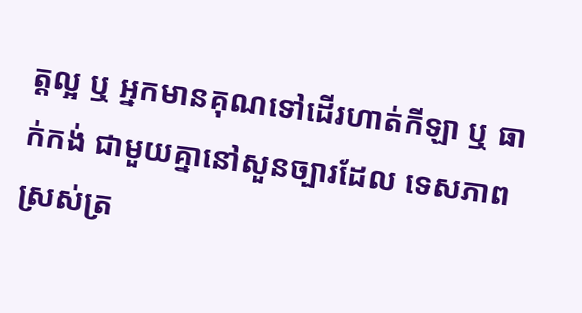ត្តល្អ ឬ អ្នកមានគុណទៅដើរហាត់កីឡា ឬ ធាក់កង់ ជាមួយគ្នានៅសួនច្បារដែល ទេសភាពស្រស់ត្រ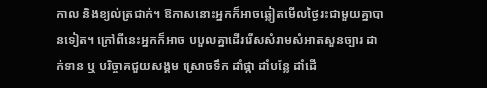កាល និងខ្យល់ត្រជាក់។ ឱកាសនោះអ្នកក៏អាចឆ្លៀតមើលថ្ងៃរះជាមួយគ្នាបានទៀត។ ក្រៅពីនេះអ្នកក៏អាច បបួលគ្នាដើររើសសំរាមសំអាតសួនច្បារ ដាក់ទាន ឬ បរិច្ចាគជួយសង្គម ស្រោចទឹក ដាំផ្កា ដាំបន្លែ ដាំដើ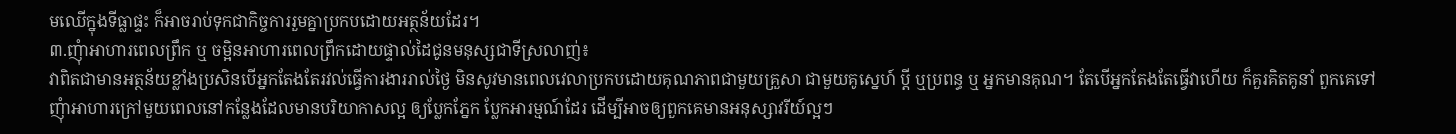មឈើក្នុងទីធ្លាផ្ទះ ក៏អាចរាប់ទុកជាកិច្ចការរួមគ្នាប្រកបដោយអត្ថន័យដែរ។
៣.ញុំាអាហារពេលព្រឹក ឬ ចម្អិនអាហារពេលព្រឹកដោយផ្ទាល់ដៃជូនមនុស្សជាទីស្រលាញ់៖
វាពិតជាមានអត្ថន័យខ្លាំងប្រសិនបើអ្នកតែងតែរវល់ធ្វើការងាររាល់ថ្ងៃ មិនសូវមានពេលវេលាប្រកបដោយគុណភាពជាមួយគ្រួសា ជាមួយគូស្នេហ៍ ប្តី ឬប្រពន្ធ ឬ អ្នកមានគុណ។ តែបើអ្នកតែងតែធ្វើវាហើយ ក៏គួរគិតគូនាំ ពួកគេទៅញុំាអាហារក្រៅមួយពេលនៅកន្លែងដែលមានបរិយាកាសល្អ ឲ្យប្លែកភ្នែក ប្លែកអារម្មណ៍ដែរ ដើម្បីអាចឲ្យពួកគេមានអនុស្សាវរីយ៍ល្អៗ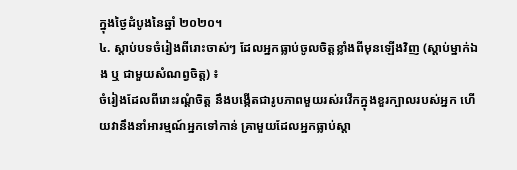ក្នុងថ្ងៃដំបូងនៃឆ្នាំ ២០២០។
៤. ស្តាប់បទចំរៀងពីរោះចាស់ៗ ដែលអ្នកធ្លាប់ចូលចិត្តខ្លាំងពីមុនឡើងវិញ (ស្តាប់ម្នាក់ឯង ឬ ជាមួយសំណព្វចិត្ត) ៖
ចំរៀងដែលពីរោះរណ្ដំចិត្ត នឹងបង្កើតជារូបភាពមួយរស់រវើកក្នុងខួរក្បាលរបស់អ្នក ហើយវានឹងនាំអារម្មណ៍អ្នកទៅកាន់ គ្រាមួយដែលអ្នកធ្លាប់ស្ដា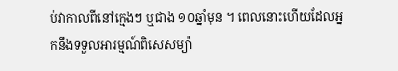ប់វាកាលពីនៅក្មេងៗ ឬជាង ១០ឆ្នាំមុន ។ ពេលនោះហើយដែលអ្នកនឹងទទួលអារម្មណ៍ពិសេសម្យ៉ា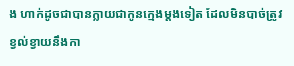ង ហាក់ដូចជាបានក្លាយជាកូនក្មេងម្តងទៀត ដែលមិនបាច់ត្រូវខ្វល់ខ្វាយនឹងកា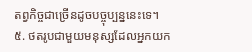តព្វកិច្ចជាច្រើនដូចបច្ចុប្បន្ននេះទេ។
៥. ថតរូបជាមួយមនុស្សដែលអ្នកយក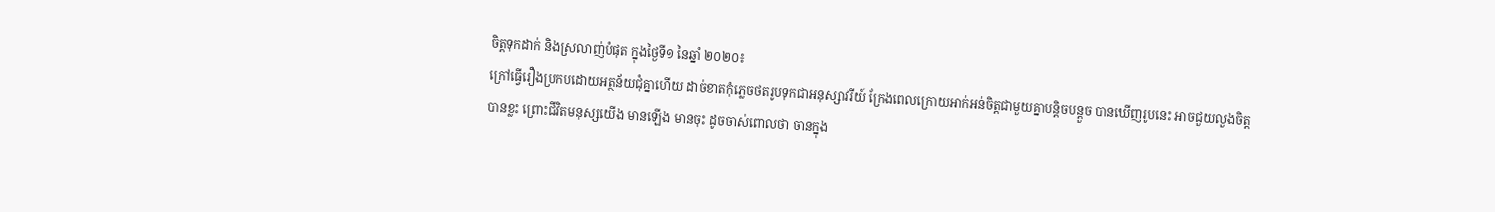ចិត្តទុកដាក់ និងស្រលាញ់បំផុត ក្នុងថ្ងៃទី១ នៃឆ្នាំ ២០២០៖
ក្រៅធ្វើរឿងប្រកបដោយអត្ថន័យជុំគ្នាហើយ ដាច់ខាតកុំភ្លេចថតរូបទុកជាអនុស្សាវរីយ៍ ក្រែងពេលក្រោយអាក់អន់ចិត្តជាមួយគ្នាបន្តិចបន្តួច បានឃើញរូបនេះ អាចជួយលួងចិត្តបានខ្លះ ព្រោះជីវិតមនុស្សយើង មានឡើង មានចុះ ដូចចាស់ពោលថា ចានក្នុង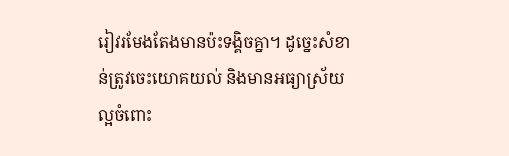រៀវរមែងតែងមានប៉ះទង្គិចគ្នា។ ដូច្នេះសំខាន់ត្រូវចេះយោគយល់ និងមានអធ្យាស្រ័យល្អចំពោះ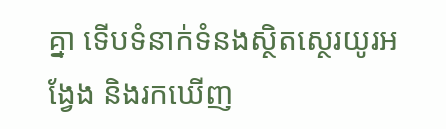គ្នា ទើបទំនាក់ទំនងស្ថិតស្ថេរយូរអង្វែង និងរកឃើញ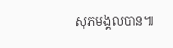សុភមង្គលបាន៕